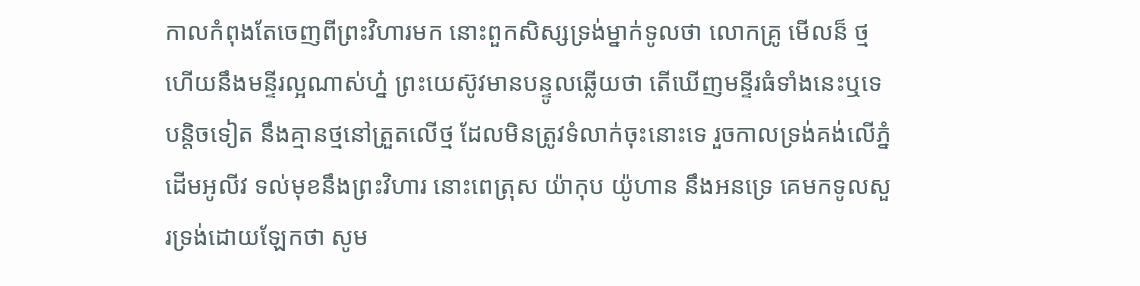កាលកំពុងតែចេញពីព្រះវិហារមក នោះពួកសិស្សទ្រង់ម្នាក់ទូលថា លោកគ្រូ មើលន៏ ថ្ម ហើយនឹងមន្ទីរល្អណាស់ហ្ន៎ ព្រះយេស៊ូវមានបន្ទូលឆ្លើយថា តើឃើញមន្ទីរធំទាំងនេះឬទេ បន្តិចទៀត នឹងគ្មានថ្មនៅត្រួតលើថ្ម ដែលមិនត្រូវទំលាក់ចុះនោះទេ រួចកាលទ្រង់គង់លើភ្នំដើមអូលីវ ទល់មុខនឹងព្រះវិហារ នោះពេត្រុស យ៉ាកុប យ៉ូហាន នឹងអនទ្រេ គេមកទូលសួរទ្រង់ដោយឡែកថា សូម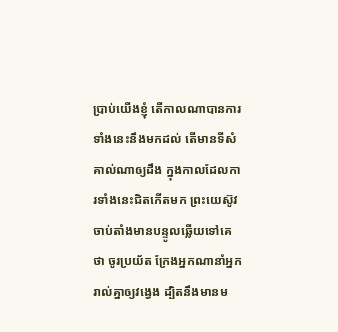ប្រាប់យើងខ្ញុំ តើកាលណាបានការទាំងនេះនឹងមកដល់ តើមានទីសំគាល់ណាឲ្យដឹង ក្នុងកាលដែលការទាំងនេះជិតកើតមក ព្រះយេស៊ូវចាប់តាំងមានបន្ទូលឆ្លើយទៅគេថា ចូរប្រយ័ត ក្រែងអ្នកណានាំអ្នករាល់គ្នាឲ្យវង្វេង ដ្បិតនឹងមានម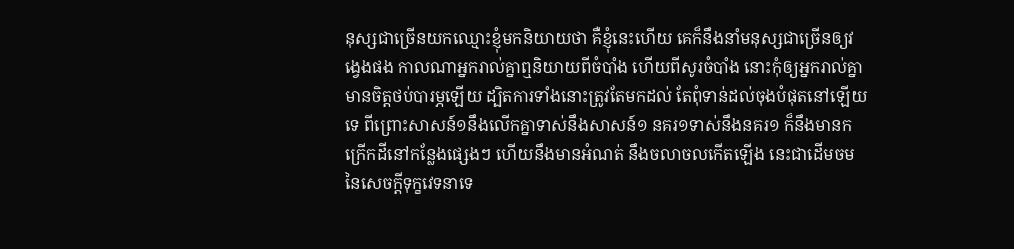នុស្សជាច្រើនយកឈ្មោះខ្ញុំមកនិយាយថា គឺខ្ញុំនេះហើយ គេក៏នឹងនាំមនុស្សជាច្រើនឲ្យវង្វេងផង កាលណាអ្នករាល់គ្នាឮនិយាយពីចំបាំង ហើយពីសូរចំបាំង នោះកុំឲ្យអ្នករាល់គ្នាមានចិត្តថប់បារម្ភឡើយ ដ្បិតការទាំងនោះត្រូវតែមកដល់ តែពុំទាន់ដល់ចុងបំផុតនៅឡើយទេ ពីព្រោះសាសន៍១នឹងលើកគ្នាទាស់នឹងសាសន៍១ នគរ១ទាស់នឹងនគរ១ ក៏នឹងមានកក្រើកដីនៅកន្លែងផ្សេងៗ ហើយនឹងមានអំណត់ នឹងចលាចលកើតឡើង នេះជាដើមចមនៃសេចក្ដីទុក្ខវេទនាទេ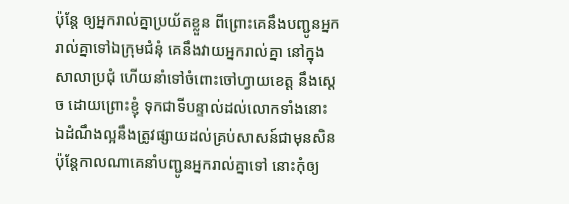ប៉ុន្តែ ឲ្យអ្នករាល់គ្នាប្រយ័តខ្លួន ពីព្រោះគេនឹងបញ្ជូនអ្នករាល់គ្នាទៅឯក្រុមជំនុំ គេនឹងវាយអ្នករាល់គ្នា នៅក្នុងសាលាប្រជុំ ហើយនាំទៅចំពោះចៅហ្វាយខេត្ត នឹងស្តេច ដោយព្រោះខ្ញុំ ទុកជាទីបន្ទាល់ដល់លោកទាំងនោះ ឯដំណឹងល្អនឹងត្រូវផ្សាយដល់គ្រប់សាសន៍ជាមុនសិន ប៉ុន្តែកាលណាគេនាំបញ្ជូនអ្នករាល់គ្នាទៅ នោះកុំឲ្យ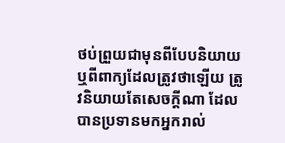ថប់ព្រួយជាមុនពីបែបនិយាយ ឬពីពាក្យដែលត្រូវថាឡើយ ត្រូវនិយាយតែសេចក្ដីណា ដែលបានប្រទានមកអ្នករាល់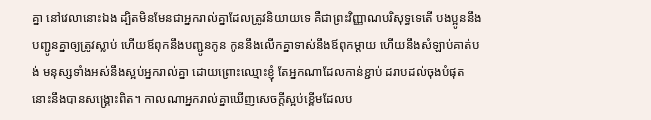គ្នា នៅវេលានោះឯង ដ្បិតមិនមែនជាអ្នករាល់គ្នាដែលត្រូវនិយាយទេ គឺជាព្រះវិញ្ញាណបរិសុទ្ធទេតើ បងប្អូននឹងបញ្ជូនគ្នាឲ្យត្រូវស្លាប់ ហើយឪពុកនឹងបញ្ជូនកូន កូននឹងលើកគ្នាទាស់នឹងឪពុកម្តាយ ហើយនឹងសំឡាប់គាត់បង់ មនុស្សទាំងអស់នឹងស្អប់អ្នករាល់គ្នា ដោយព្រោះឈ្មោះខ្ញុំ តែអ្នកណាដែលកាន់ខ្ជាប់ ដរាបដល់ចុងបំផុត នោះនឹងបានសង្គ្រោះពិត។ កាលណាអ្នករាល់គ្នាឃើញសេចក្ដីស្អប់ខ្ពើមដែលប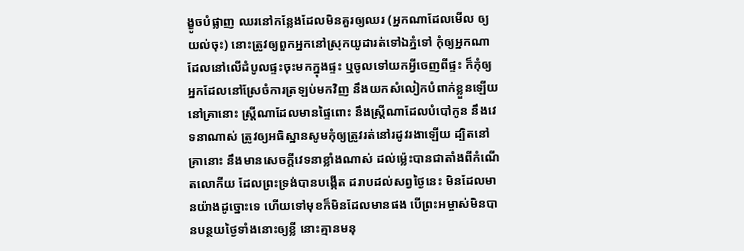ង្ខូចបំផ្លាញ ឈរនៅកន្លែងដែលមិនគួរឲ្យឈរ (អ្នកណាដែលមើល ឲ្យយល់ចុះ) នោះត្រូវឲ្យពួកអ្នកនៅស្រុកយូដារត់ទៅឯភ្នំទៅ កុំឲ្យអ្នកណាដែលនៅលើដំបូលផ្ទះចុះមកក្នុងផ្ទះ ឬចូលទៅយកអ្វីចេញពីផ្ទះ ក៏កុំឲ្យអ្នកដែលនៅស្រែចំការត្រឡប់មកវិញ នឹងយកសំលៀកបំពាក់ខ្លួនឡើយ នៅគ្រានោះ ស្ត្រីណាដែលមានផ្ទៃពោះ នឹងស្ត្រីណាដែលបំបៅកូន នឹងវេទនាណាស់ ត្រូវឲ្យអធិស្ឋានសូមកុំឲ្យត្រូវរត់នៅរដូវរងាឡើយ ដ្បិតនៅគ្រានោះ នឹងមានសេចក្ដីវេទនាខ្លាំងណាស់ ដល់ម៉្លេះបានជាតាំងពីកំណើតលោកីយ ដែលព្រះទ្រង់បានបង្កើត ដរាបដល់សព្វថ្ងៃនេះ មិនដែលមានយ៉ាងដូច្នោះទេ ហើយទៅមុខក៏មិនដែលមានផង បើព្រះអម្ចាស់មិនបានបន្ថយថ្ងៃទាំងនោះឲ្យខ្លី នោះគ្មានមនុ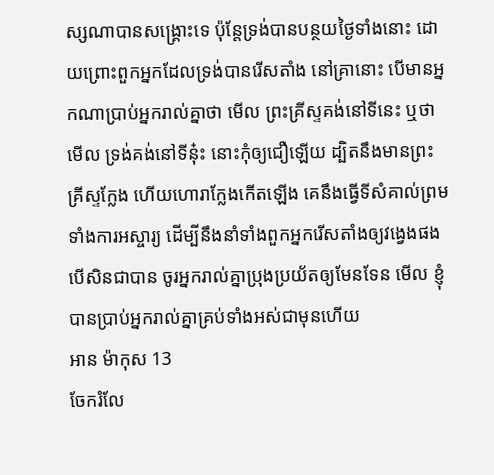ស្សណាបានសង្គ្រោះទេ ប៉ុន្តែទ្រង់បានបន្ថយថ្ងៃទាំងនោះ ដោយព្រោះពួកអ្នកដែលទ្រង់បានរើសតាំង នៅគ្រានោះ បើមានអ្នកណាប្រាប់អ្នករាល់គ្នាថា មើល ព្រះគ្រីស្ទគង់នៅទីនេះ ឬថា មើល ទ្រង់គង់នៅទីនុ៎ះ នោះកុំឲ្យជឿឡើយ ដ្បិតនឹងមានព្រះគ្រីស្ទក្លែង ហើយហោរាក្លែងកើតឡើង គេនឹងធ្វើទីសំគាល់ព្រមទាំងការអស្ចារ្យ ដើម្បីនឹងនាំទាំងពួកអ្នករើសតាំងឲ្យវង្វេងផង បើសិនជាបាន ចូរអ្នករាល់គ្នាប្រុងប្រយ័តឲ្យមែនទែន មើល ខ្ញុំបានប្រាប់អ្នករាល់គ្នាគ្រប់ទាំងអស់ជាមុនហើយ
អាន ម៉ាកុស 13
ចែករំលែ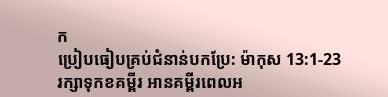ក
ប្រៀបធៀបគ្រប់ជំនាន់បកប្រែ: ម៉ាកុស 13:1-23
រក្សាទុកខគម្ពីរ អានគម្ពីរពេលអ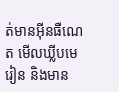ត់មានអ៊ីនធឺណេត មើលឃ្លីបមេរៀន និងមាន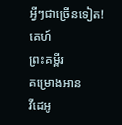អ្វីៗជាច្រើនទៀត!
គេហ៍
ព្រះគម្ពីរ
គម្រោងអាន
វីដេអូ